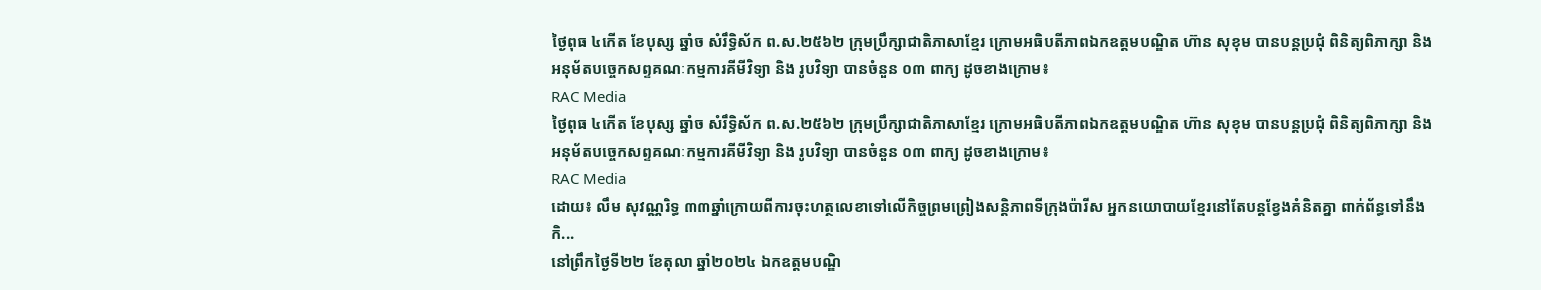ថ្ងៃពុធ ៤កើត ខែបុស្ស ឆ្នាំច សំរឹទ្ធិស័ក ព.ស.២៥៦២ ក្រុមប្រឹក្សាជាតិភាសាខ្មែរ ក្រោមអធិបតីភាពឯកឧត្តមបណ្ឌិត ហ៊ាន សុខុម បានបន្តប្រជុំ ពិនិត្យពិភាក្សា និងអនុម័តបច្ចេកសព្ទគណៈកម្មការគីមីវិទ្យា និង រូបវិទ្យា បានចំនួន ០៣ ពាក្យ ដូចខាងក្រោម៖
RAC Media
ថ្ងៃពុធ ៤កើត ខែបុស្ស ឆ្នាំច សំរឹទ្ធិស័ក ព.ស.២៥៦២ ក្រុមប្រឹក្សាជាតិភាសាខ្មែរ ក្រោមអធិបតីភាពឯកឧត្តមបណ្ឌិត ហ៊ាន សុខុម បានបន្តប្រជុំ ពិនិត្យពិភាក្សា និងអនុម័តបច្ចេកសព្ទគណៈកម្មការគីមីវិទ្យា និង រូបវិទ្យា បានចំនួន ០៣ ពាក្យ ដូចខាងក្រោម៖
RAC Media
ដោយ៖ លឹម សុវណ្ណរិទ្ធ ៣៣ឆ្នាំក្រោយពីការចុះហត្ថលេខាទៅលើកិច្ចព្រមព្រៀងសន្តិភាពទីក្រុងប៉ារីស អ្នកនយោបាយខ្មែរនៅតែបន្តខ្វែងគំនិតគ្នា ពាក់ព័ន្ធទៅនឹងកិ...
នៅព្រឹកថ្ងៃទី២២ ខែតុលា ឆ្នាំ២០២៤ ឯកឧត្តមបណ្ឌិ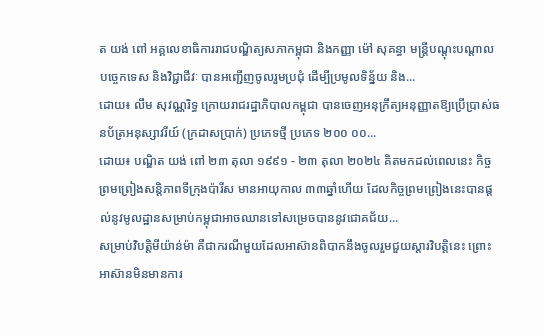ត យង់ ពៅ អគ្គលេខាធិការរាជបណ្ឌិត្យសភាកម្ពុជា និងកញ្ញា ម៉ៅ សុគន្ធា មន្ត្រីបណ្តុះបណ្តាលបច្ចេកទេស និងវិជ្ជាជីវៈ បានអញ្ជើញចូលរួមប្រជុំ ដើម្បីប្រមូលទិន្ន័យ និង...
ដោយ៖ លឹម សុវណ្ណរិទ្ធ ក្រោយរាជរដ្ឋាភិបាលកម្ពុជា បានចេញអនុក្រឹត្យអនុញ្ញាតឱ្យប្រើប្រាស់ធនប័ត្រអនុស្សាវរីយ៍ (ក្រដាសប្រាក់) ប្រភេទថ្មី ប្រភេទ ២០០ ០០...
ដោយ៖ បណ្ឌិត យង់ ពៅ ២៣ តុលា ១៩៩១ - ២៣ តុលា ២០២៤ គិតមកដល់ពេលនេះ កិច្ចព្រមព្រៀងសន្តិភាពទីក្រុងប៉ារីស មានអាយុកាល ៣៣ឆ្នាំហើយ ដែលកិច្ចព្រមព្រៀងនេះបានផ្ដល់នូវមូលដ្ឋានសម្រាប់កម្ពុជាអាចឈានទៅសម្រេចបាននូវជោគជ័យ...
សម្រាប់វិបត្តិមីយ៉ាន់ម៉ា គឺជាករណីមួយដែលអាស៊ានពិបាកនឹងចូលរួមជួយស្ដារវិបត្តិនេះ ព្រោះអាស៊ានមិនមានការ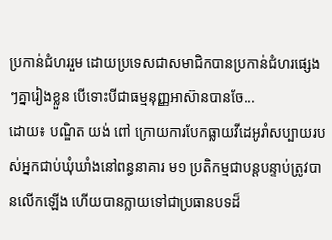ប្រកាន់ជំហររួម ដោយប្រទេសជាសមាជិកបានប្រកាន់ជំហរផ្សេងៗគ្នារៀងខ្លួន បើទោះបីជាធម្មនុញ្ញអាស៊ានបានចែ...
ដោយ៖ បណ្ឌិត យង់ ពៅ ក្រោយការបែកធ្លាយវីដេអូរាំសប្បាយរបស់អ្នកជាប់ឃុំឃាំងនៅពន្ធនាគារ ម១ ប្រតិកម្មជាបន្តបន្ទាប់ត្រូវបានលើកឡើង ហើយបានក្លាយទៅជាប្រធានបទដ៏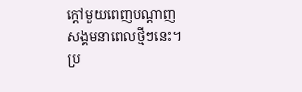ក្ដៅមួយពេញបណ្ដាញសង្គមនាពេលថ្មីៗនេះ។ ប្រ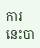ការនេះបា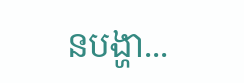នបង្ហា...